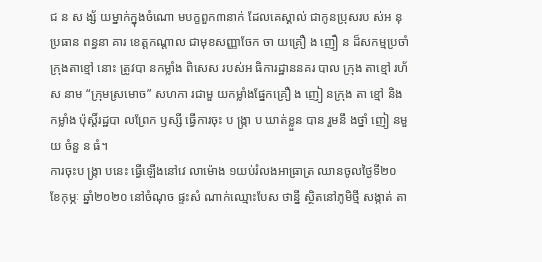ជ ន ស ង្ស័ យម្នាក់ក្នុងចំណោ មបក្ខពួក៣នាក់ ដែលគេស្គាល់ ជាកូនប្រុសរប ស់អ នុប្រធាន ពន្ធនា គារ ខេត្តកណ្តាល ជាមុខសញ្ញាចែក ចា យគ្រឿ ង ញឿ ន ដ៏សកម្មប្រចាំ ក្រុងតាខ្មៅ នោះ ត្រូវបា នកម្លាំង ពិសេស របស់អ ធិការដ្ឋាននគរ បាល ក្រុង តាខ្មៅ រហ័ស នាម “ក្រុមស្រមោច” សហកា រជាមួ យកម្លាំងផ្នែកគ្រឿ ង ញៀ នក្រុង តា ខ្មៅ និង កម្លាំង ប៉ុស្តិ៍រដ្ឋបា លព្រែក ឫស្សី ធ្វើការចុះ ប ង្ក្រា ប ឃាត់ខ្លួន បាន រួមនឹ ងថ្នាំ ញៀ នមួ យ ចំនួ ន ធំ។
ការចុះប ង្ក្រា បនេះ ធ្វើឡើងនៅវេ លាម៉ោង ១យប់រំលងអាធ្រាត្រ ឈានចូលថ្ងៃទី២០ ខែកុម្ភៈ ឆ្នាំ២០២០ នៅចំណុច ផ្ទះសំ ណាក់ឈ្មោះបែស ថាន្នី ស្ថិតនៅភូមិថ្មី សង្កាត់ តា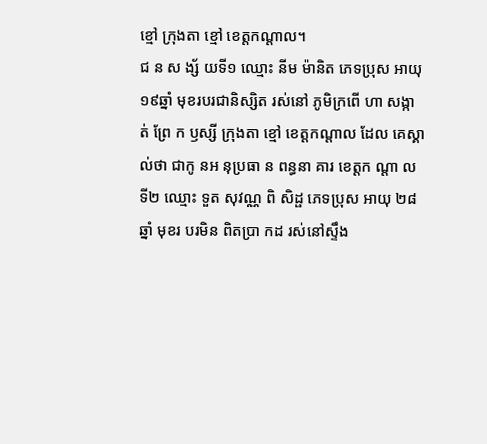ខ្មៅ ក្រុងតា ខ្មៅ ខេត្តកណ្តាល។
ជ ន ស ង្ស័ យទី១ ឈ្មោះ នីម ម៉ានិត ភេទប្រុស អាយុ ១៩ឆ្នាំ មុខរបរជានិស្សិត រស់នៅ ភូមិក្រពើ ហា សង្កា ត់ ព្រែ ក ឫស្សី ក្រុងតា ខ្មៅ ខេត្តកណ្តាល ដែល គេស្គាល់ថា ជាកូ នអ នុប្រធា ន ពន្ធនា គារ ខេត្តក ណ្តា ល ទី២ ឈ្មោះ ទួត សុវណ្ណ ពិ សិដ្ផ ភេទប្រុស អាយុ ២៨ឆ្នាំ មុខរ បរមិន ពិតប្រា កដ រស់នៅស្ទឹង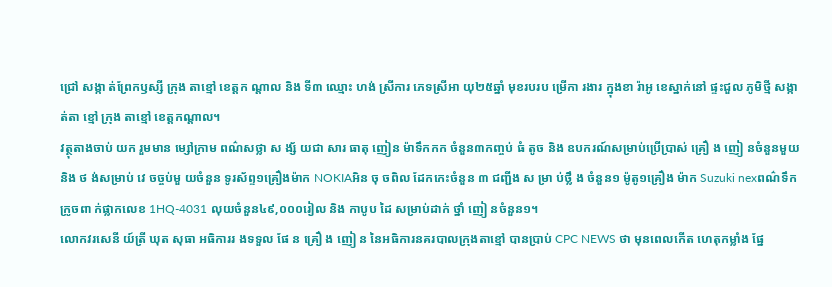ជ្រៅ សង្កា ត់ព្រែកឫស្សី ក្រុង តាខ្មៅ ខេត្តក ណ្តាល និង ទី៣ ឈ្មោះ ហង់ ស្រីការ ភេទស្រីអា យុ២៥ឆ្នាំ មុខរបរប ម្រើកា រងារ ក្នុងខា រ៉ាអូ ខេស្នាក់នៅ ផ្ទះជួល ភូមិថ្មី សង្កាត់តា ខ្មៅ ក្រុង តាខ្មៅ ខេត្តកណ្តាល។
វត្ថុតាងចាប់ យក រួមមាន ម្សៅក្រាម ពណ៌សថ្លា ស ង្ស័ យជា សារ ធាតុ ញៀន ម៉ាទឹកកក ចំនួន៣កញ្ចប់ ធំ តូច និង ឧបករណ៍សម្រាប់ប្រើប្រាស់ គ្រឿ ង ញៀ នចំនួនមួយ និង ថ ង់សម្រាប់ វេ ចច្ចប់មួ យចំនួន ទូរស័ព្ទ១គ្រឿងម៉ាក NOKIAអិន ចុ ចពិល ដែកកេះចំនួន ៣ ជញ្ជីង ស ម្រា ប់ថ្លឹ ង ចំនួន១ ម៉ូតូ១គ្រឿង ម៉ាក Suzuki nexពណ៌ទឹកក្រូចពា ក់ផ្លាកលេខ 1HQ-4031 លុយចំនួន៤៩,០០០រៀល និង កាបូប ដៃ សម្រាប់ដាក់ ថ្នាំ ញៀ នចំនួន១។
លោកវរសេនី យ៍ត្រី ឃុត សុធា អធិការរ ងទទួល ផែ ន គ្រឿ ង ញៀ ន នៃអធិការនគរបាលក្រុងតាខ្មៅ បានប្រាប់ CPC NEWS ថា មុនពេលកើត ហេតុកម្លាំង ផ្នែ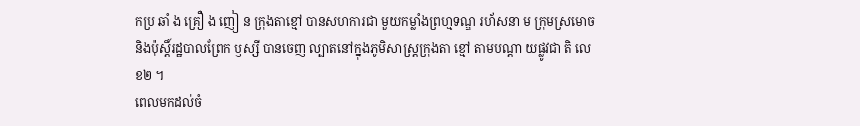កប្រ ឆាំ ង គ្រឿ ង ញៀ ន ក្រុងតាខ្មៅ បានសហការជា មួយកម្លាំងព្រហ្មទណ្ឌ រហ័សនា ម ក្រុមស្រមោច និងប៉ុស្តិ៍រដ្ឋបាលព្រែក ឫស្សី បានចេញ ល្បាតនៅក្នុងភូមិសាស្ត្រក្រុងតា ខ្មៅ តាមបណ្តា យផ្លូវជា តិ លេខ២ ។
ពេលមកដល់ចំ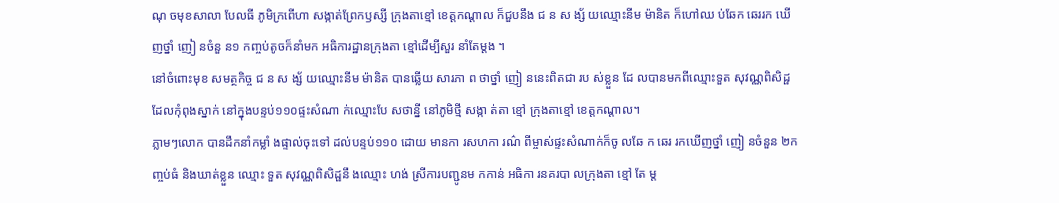ណុ ចមុខសាលា បែលធី ភូមិក្រពើហា សង្កាត់ព្រែកឫស្សី ក្រុងតាខ្មៅ ខេត្តកណ្តាល ក៏ជួបនឹង ជ ន ស ង្ស័ យឈ្មោះនីម ម៉ានិត ក៏ហៅឈ ប់ឆែក ឆេររក ឃើញថ្នាំ ញៀ នចំនួ ន១ កញ្ចប់តូចក៏នាំមក អធិការដ្ឋានក្រុងតា ខ្មៅដើម្បីសួរ នាំតែម្តង ។
នៅចំពោះមុខ សមត្ថកិច្ច ជ ន ស ង្ស័ យឈ្មោះនីម ម៉ានិត បានឆ្លើយ សារភា ព ថាថ្នាំ ញៀ ននេះពិតជា រប ស់ខ្លួន ដែ លបានមកពីឈ្មោះទួត សុវណ្ណពិសិដ្ផ ដែលកុំពុងស្នាក់ នៅក្នុងបន្ទប់១១០ផ្ទះសំណា ក់ឈ្មោះបែ សថាន្នី នៅភូមិថ្មី សង្កា ត់តា ខ្មៅ ក្រុងតាខ្មៅ ខេត្តកណ្ដាល។
ភ្លាមៗលោក បានដឹកនាំកម្លាំ ងផ្ទាល់ចុះទៅ ដល់បន្ទប់១១០ ដោយ មានកា រសហកា រណ៌ ពីម្ចាស់ផ្ទះសំណាក់ក៏ចូ លឆែ ក ឆេរ រកឃើញថ្នាំ ញៀ នចំនួន ២កញ្ចប់ធំ និងឃាត់ខ្លួន ឈ្មោះ ទួត សុវណ្ណពិសិដ្ផនឹ ងឈ្មោះ ហង់ ស្រីការបញ្ជូនម កកាន់ អធិកា រនគរបា លក្រុងតា ខ្មៅ តែ ម្ត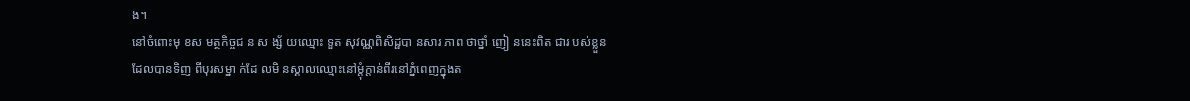ង។
នៅចំពោះមុ ខស មត្ថកិច្ចជ ន ស ង្ស័ យឈ្មោះ ទួត សុវណ្ណពិសិដ្ផបា នសារ ភាព ថាថ្នាំ ញៀ ននេះពិត ជារ បស់ខ្លួន ដែលបានទិញ ពីបុរសម្នា ក់ដែ លមិ នស្គាលឈ្មោះនៅម្តុំក្តាន់ពីរនៅភ្នំពេញក្នុងត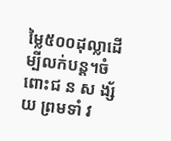ម្លៃ៥០០ដុល្លាដើម្បីលក់បន្ត។ចំពោះជ ន ស ង្ស័ យ ព្រមទាំ វ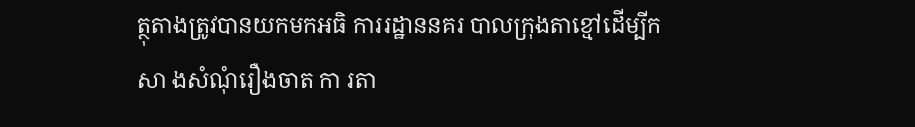ត្ថុតាងត្រូវបានយកមកអធិ ការរដ្ឋាននគរ បាលក្រុងតាខ្មៅដើម្បីកសា ងសំណុំរឿងចាត កា រតា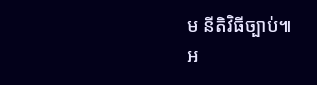ម នីតិវិធីច្បាប់៕
អ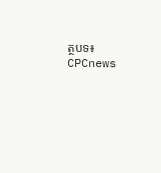ត្ថបទ៖ CPCnews